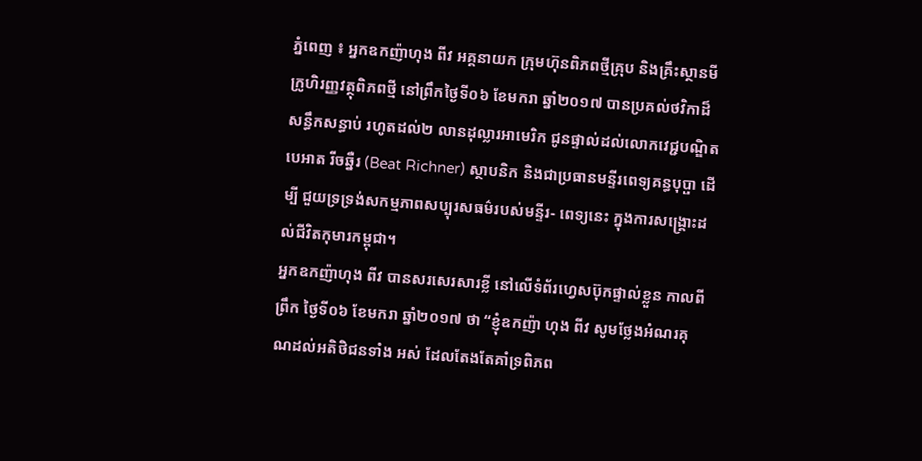ភ្នំពេញ ៖ អ្នកឧកញ៉ាហុង ពីវ អគ្គនាយក ក្រុមហ៊ុនពិភពថ្មីគ្រុប និងគ្រឹះស្ថានមីក្រូហិរញ្ញវត្ថុពិភពថ្មី នៅព្រឹកថ្ងៃទី០៦ ខែមករា ឆ្នាំ២០១៧ បានប្រគល់ថវិកាដ៏សន្ធឹកសន្ធាប់ រហូតដល់២ លានដុល្លារអាមេរិក ជូនផ្ទាល់ដល់លោកវេជ្ជបណ្ឌិតបេអាត រីចឆ្នឺរ (Beat Richner) ស្ថាបនិក និងជាប្រធានមន្ទីរពេទ្យគន្ធបុប្ផា ដើម្បី ជួយទ្រទ្រង់សកម្មភាពសប្បុរសធម៌របស់មន្ទីរ- ពេទ្យនេះ ក្នុងការសង្គ្រោះដល់ជីវិតកុមារកម្ពុជា។
អ្នកឧកញ៉ាហុង ពីវ បានសរសេរសារខ្លី នៅលើទំព័រហ្វេសប៊ុកផ្ទាល់ខ្លួន កាលពីព្រឹក ថ្ងៃទី០៦ ខែមករា ឆ្នាំ២០១៧ ថា “ខ្ញុំឧកញ៉ា ហុង ពីវ សូមថ្លែងអំណរគុណដល់អតិថិជនទាំង អស់ ដែលតែងតែគាំទ្រពិភព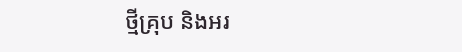ថ្មីគ្រុប និងអរ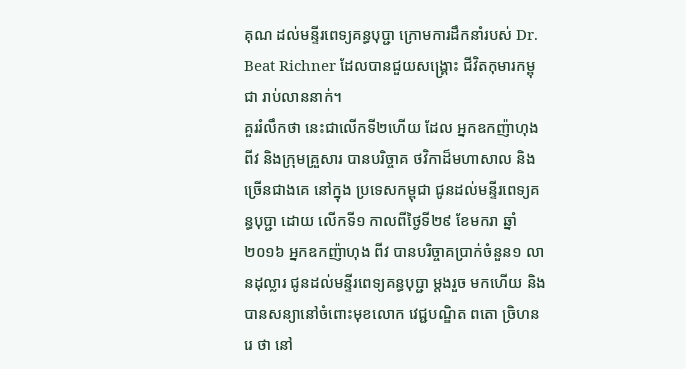គុណ ដល់មន្ទីរពេទ្យគន្ធបុប្ជា ក្រោមការដឹកនាំរបស់ Dr. Beat Richner ដែលបានជួយសង្គ្រោះ ជីវិតកុមារកម្ពុជា រាប់លាននាក់។
គួររំលឹកថា នេះជាលើកទី២ហើយ ដែល អ្នកឧកញ៉ាហុង ពីវ និងក្រុមគ្រួសារ បានបរិច្ចាគ ថវិកាដ៏មហាសាល និងច្រើនជាងគេ នៅក្នុង ប្រទេសកម្ពុជា ជូនដល់មន្ទីរពេទ្យគន្ធបុប្ជា ដោយ លើកទី១ កាលពីថ្ងៃទី២៩ ខែមករា ឆ្នាំ២០១៦ អ្នកឧកញ៉ាហុង ពីវ បានបរិច្ចាគប្រាក់ចំនួន១ លានដុល្លារ ជូនដល់មន្ទីរពេទ្យគន្ធបុប្ជា ម្តងរួច មកហើយ និងបានសន្យានៅចំពោះមុខលោក វេជ្ជបណ្ឌិត ពតោ ច្រិហនរេ ថា នៅ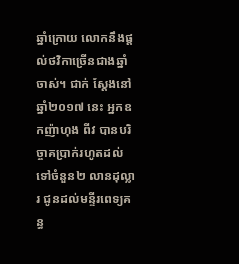ឆ្នាំក្រោយ លោកនឹងផ្តល់ថវិកាច្រើនជាងឆ្នាំចាស់។ ជាក់ ស្តែងនៅឆ្នាំ២០១៧ នេះ អ្នកឧកញ៉ាហុង ពីវ បានបរិច្ចាគប្រាក់រហូតដល់ទៅចំនួន២ លានដុល្លារ ជូនដល់មន្ទីរពេទ្យគន្ធ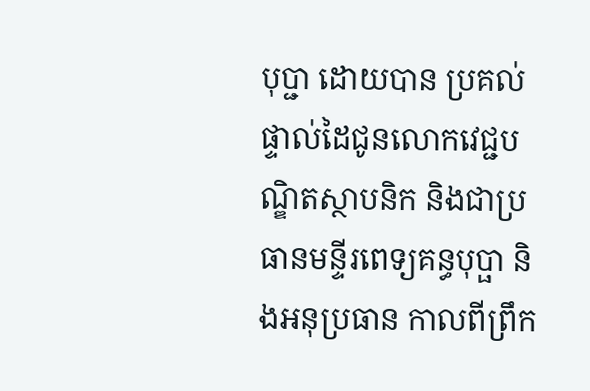បុប្ជា ដោយបាន ប្រគល់ផ្ទាល់ដៃជូនលោកវេជ្ជបណ្ឌិតស្ថាបនិក និងជាប្រធានមន្ទីរពេទ្យគន្ធបុប្ផា និងអនុប្រធាន កាលពីព្រឹក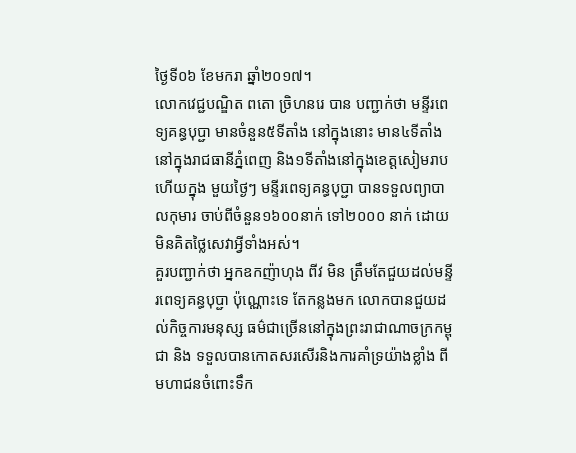ថ្ងៃទី០៦ ខែមករា ឆ្នាំ២០១៧។
លោកវេជ្ជបណ្ឌិត ពតោ ច្រិហនរេ បាន បញ្ជាក់ថា មន្ទីរពេទ្យគន្ធបុប្ជា មានចំនួន៥ទីតាំង នៅក្នុងនោះ មាន៤ទីតាំងនៅក្នុងរាជធានីភ្នំពេញ និង១ទីតាំងនៅក្នុងខេត្តសៀមរាប ហើយក្នុង មួយថ្ងៃៗ មន្ទីរពេទ្យគន្ធបុប្ជា បានទទួលព្យាបាលកុមារ ចាប់ពីចំនួន១៦០០នាក់ ទៅ២០០០ នាក់ ដោយមិនគិតថ្លៃសេវាអ្វីទាំងអស់។
គួរបញ្ជាក់ថា អ្នកឧកញ៉ាហុង ពីវ មិន ត្រឹមតែជួយដល់មន្ទីរពេទ្យគន្ធបុប្ជា ប៉ុណ្ណោះទេ តែកន្លងមក លោកបានជួយដល់កិច្ចការមនុស្ស ធម៌ជាច្រើននៅក្នុងព្រះរាជាណាចក្រកម្ពុជា និង ទទួលបានកោតសរសើរនិងការគាំទ្រយ៉ាងខ្លាំង ពីមហាជនចំពោះទឹក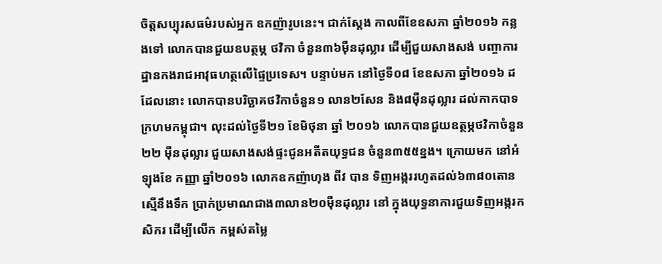ចិត្តសប្បុរសធម៌របស់អ្នក ឧកញ៉ារូបនេះ។ ជាក់ស្តែង កាលពីខែឧសភា ឆ្នាំ២០១៦ កន្លងទៅ លោកបានជួយឧបត្ថម្ភ ថវិកា ចំនួន៣៦ម៉ឺនដុល្លារ ដើម្បីជួយសាងសង់ បញ្ចាការដ្ឋានកងរាជអាវុធហត្ថលើផ្ទៃប្រទេស។ បន្ទាប់មក នៅថ្ងៃទី០៨ ខែឧសភា ឆ្នាំ២០១៦ ដដែលនោះ លោកបានបរិច្ឆាគថវិកាចំនួន១ លាន២សែន និង៨ម៉ឺនដុល្លារ ដល់កាកបាទ ក្រហមកម្ពុជា។ លុះដល់ថ្ងៃទី២១ ខែមិថុនា ឆ្នាំ ២០១៦ លោកបានជួយឧត្ថម្ភថវិកាចំនួន២២ ម៉ឺនដុល្លារ ជួយសាងសង់ផ្ទះជូនអតីតយុទ្ធជន ចំនួន៣៥៥ខ្នង។ ក្រោយមក នៅអំឡុងខែ កញ្ញា ឆ្នាំ២០១៦ លោកឧកញ៉ាហុង ពីវ បាន ទិញអង្កររហូតដល់៦៣៨០តោន ស្មើនឹងទឹក ប្រាក់ប្រមាណជាង៣លាន២០ម៉ឺនដុល្លារ នៅ ក្នុងយុទ្ធនាការជួយទិញអង្ករកសិករ ដើម្បីលើក កម្ពស់តម្លៃ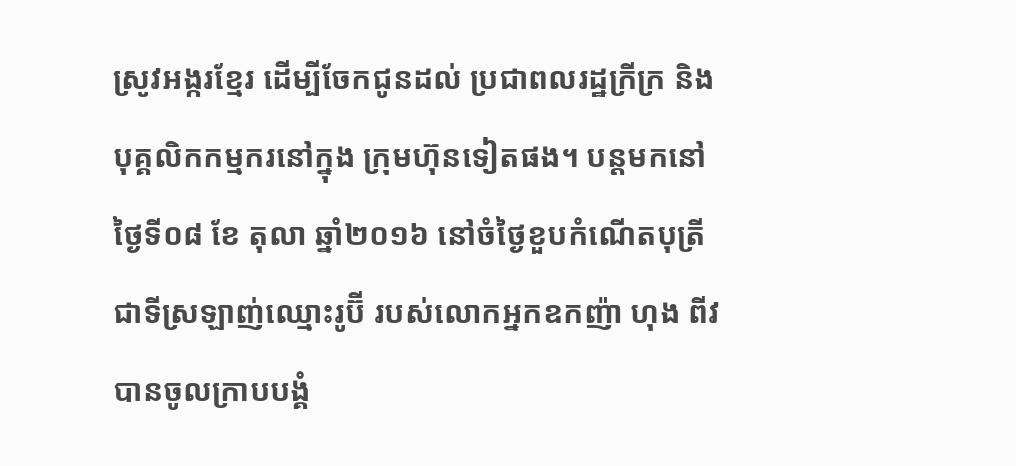ស្រូវអង្ករខ្មែរ ដើម្បីចែកជូនដល់ ប្រជាពលរដ្ឋក្រីក្រ និងបុគ្គលិកកម្មករនៅក្នុង ក្រុមហ៊ុនទៀតផង។ បន្តមកនៅថ្ងៃទី០៨ ខែ តុលា ឆ្នាំ២០១៦ នៅចំថ្ងៃខួបកំណើតបុត្រី ជាទីស្រឡាញ់ឈ្មោះរូប៊ី របស់លោកអ្នកឧកញ៉ា ហុង ពីវ បានចូលក្រាបបង្គំ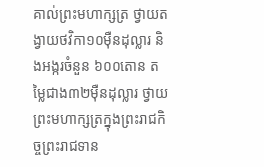គាល់ព្រះមហាក្សត្រ ថ្វាយតង្វាយថវិកា១០ម៉ឺនដុល្លារ និងអង្ករចំនួន ៦០០តោន តម្លៃជាង៣២ម៉ឺនដុល្លារ ថ្វាយ ព្រះមហាក្សត្រក្នុងព្រះរាជកិច្ចព្រះរាជទាន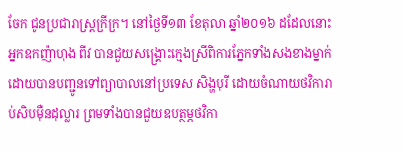ចែក ជូនប្រជារាស្ត្រក្រីក្រ។ នៅថ្ងៃទី១៣ ខែតុលា ឆ្នាំ២០១៦ ដដែលនោះ អ្នកឧកញ៉ាហុង ពីវ បានជួយសង្គ្រោះក្មេងស្រីពិការភ្នែកទាំងសងខាងម្នាក់ ដោយបានបញ្ជូនទៅព្យាបាលនៅប្រទេស សិង្ហបុរី ដោយចំណាយថវិការាប់សិបម៉ឺនដុល្លារ ព្រមទាំងបានជួយឧបត្ថម្ភថវិកា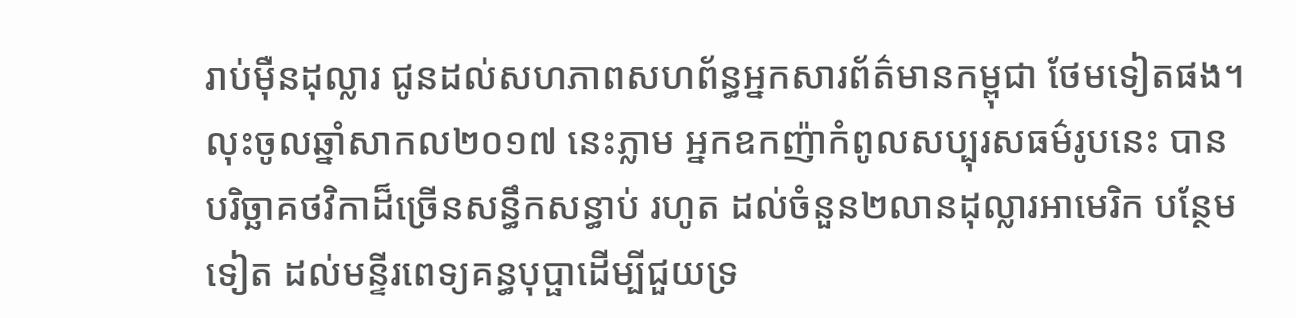រាប់ម៉ឺនដុល្លារ ជូនដល់សហភាពសហព័ន្ធអ្នកសារព័ត៌មានកម្ពុជា ថែមទៀតផង។ លុះចូលឆ្នាំសាកល២០១៧ នេះភ្លាម អ្នកឧកញ៉ាកំពូលសប្បុរសធម៌រូបនេះ បានបរិច្ឆាគថវិកាដ៏ច្រើនសន្ធឹកសន្ធាប់ រហូត ដល់ចំនួន២លានដុល្លារអាមេរិក បន្ថែមទៀត ដល់មន្ទីរពេទ្យគន្ធបុប្ផាដើម្បីជួយទ្រ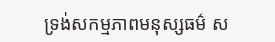ទ្រង់សកម្មភាពមនុស្សធម៌ ស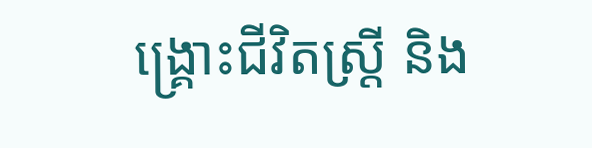ង្គ្រោះជីវិតស្ត្រី និង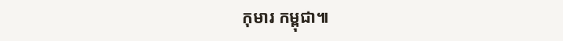កុមារ កម្ពុជា៕